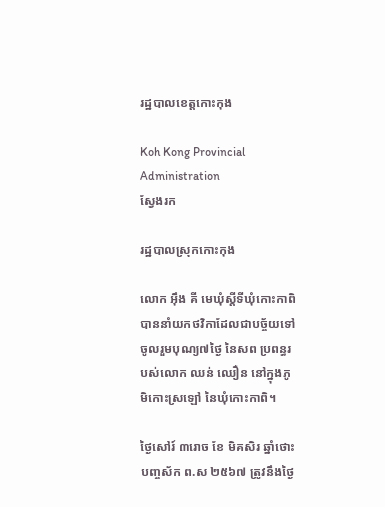រដ្ឋបាលខេត្តកោះកុង

Koh Kong Provincial Administration
ស្វែងរក

រដ្ឋបាលស្រុកកោះកុង

លោក អុឹង គី មេឃុំស្ដីទីឃុំកោះកាពិ បាននាំយកថវិកាដែលជាបច្ច័យទៅចូលរួមបុណ្យ៧ថ្ងៃ នៃសព ប្រពន្ធរបស់លោក ឈន់ ឈឿន នៅក្នុងភូមិកោះស្រឡៅ នៃឃុំកោះកាពិ។

ថ្ងៃសៅរ៍ ៣រោច ខែ មិគសិរ ឆ្នាំថោះ  បញ្ចស័ក ព.ស ២៥៦៧ ត្រូវនឹងថ្ងៃ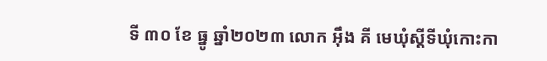ទី ៣០ ខែ ធ្នូ ឆ្នាំ២០២៣ លោក អុឹង គី មេឃុំស្ដីទីឃុំកោះកា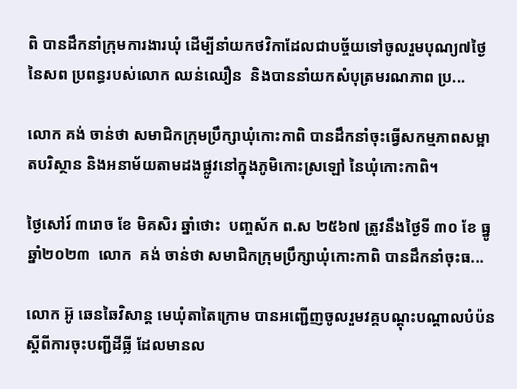ពិ បានដឹកនាំក្រុមការងារឃុំ ដើម្បីនាំយកថវិកាដែលជាបច្ច័យទៅចូលរួមបុណ្យ៧ថ្ងៃ នៃសព ប្រពន្ធរបស់លោក ឈន់ឈឿន  និងបាននាំយកសំបុត្រមរណភាព ប្រ...

លោក គង់ ចាន់ថា សមាជិកក្រុមប្រឹក្សាឃុំកោះកាពិ បានដឹកនាំចុះធ្វើសកម្មភាពសម្អាតបរិស្ថាន និងអនាម័យតាមដងផ្លូវនៅក្នុងភូមិកោះស្រឡៅ នៃឃុំកោះកាពិ។

ថ្ងៃសៅរ៍ ៣រោច ខែ មិគសិរ ឆ្នាំថោះ  បញ្ចស័ក ព.ស ២៥៦៧ ត្រូវនឹងថ្ងៃទី ៣០ ខែ ធ្នូ ឆ្នាំ២០២៣  លោក  គង់ ចាន់ថា សមាជិកក្រុមប្រឹក្សាឃុំកោះកាពិ បានដឹកនាំចុះធ...

លោក អ៊ូ ឆេនឆៃវិសាន្ត មេឃុំតាតៃក្រោម បានអញ្ជើញចូលរួមវគ្គបណ្តុះបណ្តាលបំប៉នស្តីពីការចុះបញ្ជីដីធ្លី ដែលមានល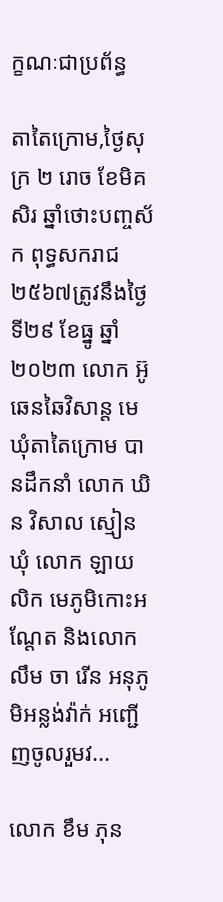ក្ខណៈជាប្រព័ន្ធ

តាតៃក្រោម,ថ្ងៃសុក្រ ២ រោច ខែមិគសិរ ឆ្នាំថោះបញ្ចស័ក ពុទ្ធសករាជ ២៥៦៧ត្រូវនឹងថ្ងៃទី២៩ ខែធ្នូ ឆ្នាំ២០២៣ លោក អ៊ូ ឆេនឆៃវិសាន្ត មេឃុំតាតៃក្រោម បានដឹកនាំ លោក ឃិន វិសាល ស្មៀនឃុំ លោក ឡាយ លិក មេភូមិកោះអណ្ដែត និងលោក លឹម ចា រើន អនុភូមិអន្លង់វ៉ាក់ អញ្ជើញចូលរួមវ...

លោក ខឹម ភុន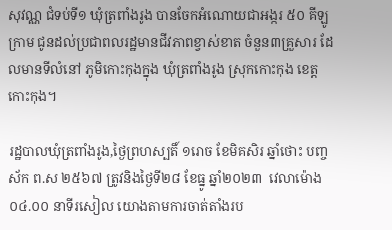សុវណ្ណ ជំទប់ទី១ ឃុំត្រពាំងរូង បានចែកអំណោយជាអង្ករ ៥០ គីឡូក្រាម ជូនដល់ប្រជាពលរដ្ឋមានជីវភាពខ្វាស់ខាត ចំនួន៣គ្រួសារ ដែលមានទីលំនៅ ភូមិកោះកុងក្នុង ឃុំត្រពាំងរូង ស្រុកកោះកុង ខេត្តកោះកុង។

រដ្ឋបាលឃុំត្រពាំងរូង,ថ្ងៃព្រហស្បតិ៍ ១រោច ខែមិគសិរ ឆ្នាំថោះ បញ្ចស័ក ព.ស ២៥៦៧ ត្រូវនិងថ្ងៃទី២៨ ខែធ្នូ ឆ្នាំ២០២៣  វេលាម៉ោង ០៤.០០ នាទីរសៀល យោងតាមការចាត់តាំងរប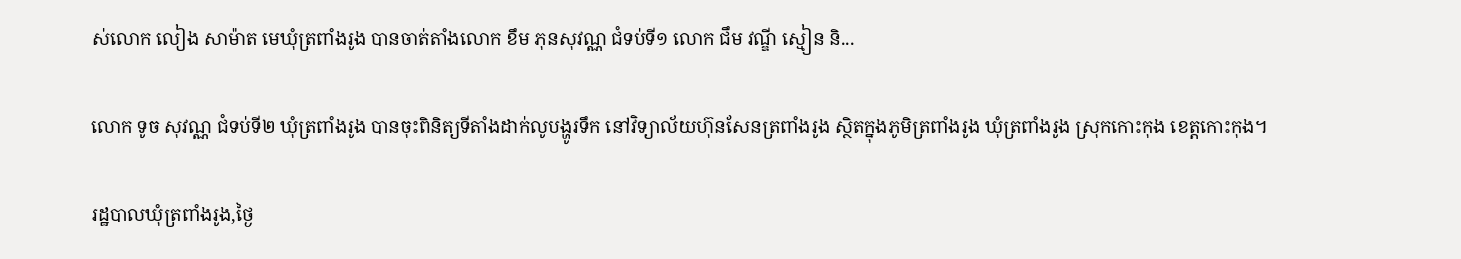ស់លោក លៀង សាម៉ាត មេឃុំត្រពាំងរូង បានចាត់តាំងលោក ខឹម ភុនសុវណ្ណ ជំទប់ទី១ លោក ជឹម វណ្ឌី ស្មៀន និ...

លោក ទូច សុវណ្ណ ជំទប់ទី២ ឃុំត្រពាំងរូង បានចុះពិនិត្យទីតាំងដាក់លូបង្ហូរទឹក នៅវិទ្យាល័យហ៊ុនសែនត្រពាំងរូង ស្ថិតក្នុងភូមិត្រពាំងរូង ឃុំត្រពាំងរូង ស្រុកកោះកុង ខេត្តកោះកុង។

រដ្ឋបាលឃុំត្រពាំងរូង,ថ្ងៃ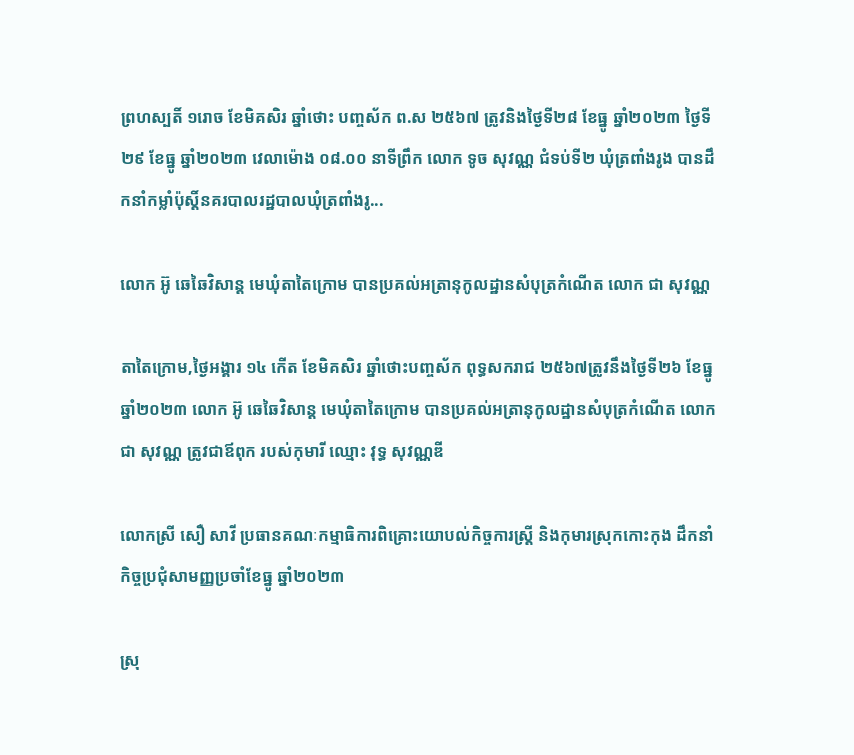ព្រហស្បតិ៍ ១រោច ខែមិគសិរ ឆ្នាំថោះ បញ្ចស័ក ព.ស ២៥៦៧ ត្រូវនិងថ្ងៃទី២៨ ខែធ្នូ ឆ្នាំ២០២៣ ថ្ងៃទី២៩ ខែធ្នូ ឆ្នាំ២០២៣ វេលាម៉ោង ០៨.០០ នាទីព្រឹក លោក ទូច សុវណ្ណ ជំទប់ទី២ ឃុំត្រពាំងរូង បានដឹកនាំកម្លាំប៉ុស្តិ៍នគរបាលរដ្ឋបាលឃុំត្រពាំងរូ...

លោក អ៊ូ ឆេឆៃវិសាន្ត មេឃុំតាតៃក្រោម បានប្រគល់អត្រានុកូលដ្ឋានសំបុត្រកំណើត លោក ជា សុវណ្ណ

តាតៃក្រោម,ថ្ងៃអង្គារ ១៤ កើត ខែមិគសិរ ឆ្នាំថោះបញ្ចស័ក ពុទ្ធសករាជ ២៥៦៧ត្រូវនឹងថ្ងៃទី២៦ ខែធ្នូ ឆ្នាំ២០២៣ លោក អ៊ូ ឆេឆៃវិសាន្ត មេឃុំតាតៃក្រោម បានប្រគល់អត្រានុកូលដ្ឋានសំបុត្រកំណើត លោក ជា សុវណ្ណ ត្រូវជាឪពុក របស់កុមារី ឈ្មោះ វុទ្ធ សុវណ្ណឌី

លោកស្រី សឿ សាវី ប្រធានគណៈកម្មាធិការពិគ្រោះយោបល់កិច្ចការស្រ្តី និងកុមារស្រុកកោះកុង ដឹកនាំកិច្ចប្រជុំសាមញ្ញប្រចាំខែធ្នូ ឆ្នាំ២០២៣

ស្រុ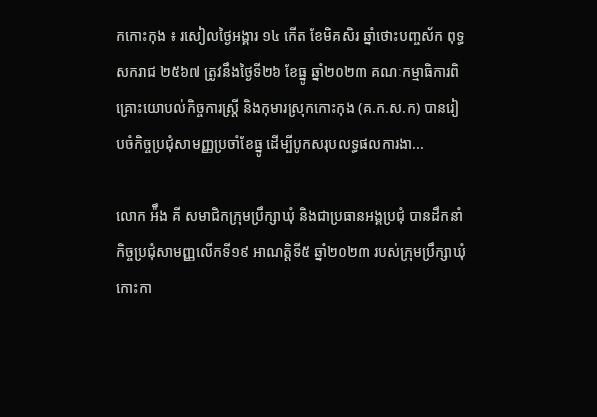កកោះកុង ៖ រសៀលថ្ងៃអង្គារ ១៤ កើត ខែមិគសិរ ឆ្នាំថោះបញ្ចស័ក ពុទ្ធសករាជ ២៥៦៧ ត្រូវនឹងថ្ងៃទី២៦ ខែធ្នូ ឆ្នាំ២០២៣ គណៈកម្មាធិការពិគ្រោះយោបល់កិច្ចការស្រ្តី និងកុមារស្រុកកោះកុង (គ.ក.ស.ក) បានរៀបចំកិច្ចប្រជុំសាមញ្ញប្រចាំខែធ្នូ ដើម្បីបូកសរុបលទ្ធផលការងា...

លោក អ៉ឹង គី សមាជិកក្រុមប្រឹក្សាឃុំ និងជាប្រធានអង្គប្រជុំ បានដឹកនាំកិច្ចប្រជុំសាមញ្ញលើកទី១៩ អាណត្តិទី៥ ឆ្នាំ២០២៣ របស់ក្រុមប្រឹក្សាឃុំកោះកា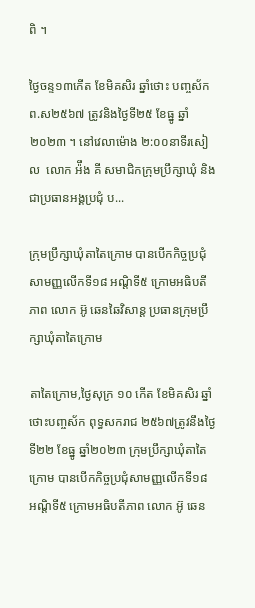ពិ ។

ថ្ងៃចន្ទ១៣កើត ខែមិគសិរ ឆ្នាំថោះ បញ្ចស័ក ព.ស២៥៦៧ ត្រូវនិងថ្ងៃទី២៥ ខែធ្នូ ឆ្នាំ២០២៣ ។ នៅវេលាម៉ោង ២:០០នាទីរសៀល  លោក អ៉ឹង គី សមាជិកក្រុមប្រឹក្សាឃុំ និងជាប្រធានអង្គប្រជុំ ប...

ក្រុមប្រឹក្សាឃុំតាតៃក្រោម បានបើកកិច្ចប្រជុំសាមញ្ញលើកទី១៨ អណ្តិទី៥ ក្រោមអធិបតីភាព លោក អ៊ូ ឆេនឆៃវិសាន្ដ ប្រធានក្រុមប្រឹក្សាឃុំតាតៃក្រោម

តាតៃក្រោម,ថ្ងៃសុក្រ ១០ កើត ខែមិគសិរ ឆ្នាំថោះបញ្ចស័ក ពុទ្ធសករាជ ២៥៦៧ត្រូវនឹងថ្ងៃទី២២ ខែធ្នូ ឆ្នាំ២០២៣ ក្រុមប្រឹក្សាឃុំតាតៃក្រោម បានបើកកិច្ចប្រជុំសាមញ្ញលើកទី១៨ អណ្តិទី៥ ក្រោមអធិបតីភាព លោក អ៊ូ ឆេន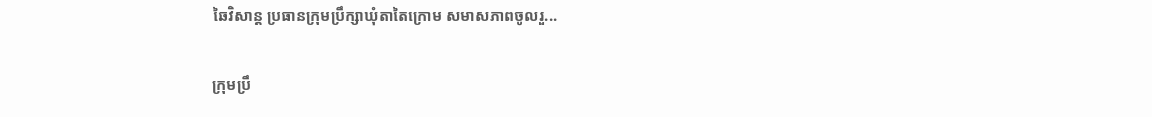ឆៃវិសាន្ដ ប្រធានក្រុមប្រឹក្សាឃុំតាតៃក្រោម សមាសភាពចូលរួ...

ក្រុមប្រឹ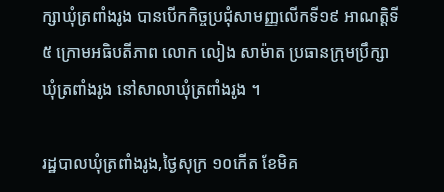ក្សាឃុំត្រពាំងរូង បានបើកកិច្ចប្រជុំសាមញ្ញលើកទី១៩ អាណត្តិទី៥ ក្រោមអធិបតីភាព លោក លៀង សាម៉ាត ប្រធានក្រុមប្រឹក្សាឃុំត្រពាំងរូង នៅសាលាឃុំត្រពាំងរូង ។

រដ្ឋបាលឃុំត្រពាំងរូង,ថ្ងៃសុក្រ ១០កើត ខែមិគ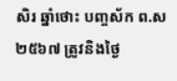សិរ ឆ្នាំថោះ បញ្ចស័ក ព.ស២៥៦៧ ត្រូវនិងថ្ងៃ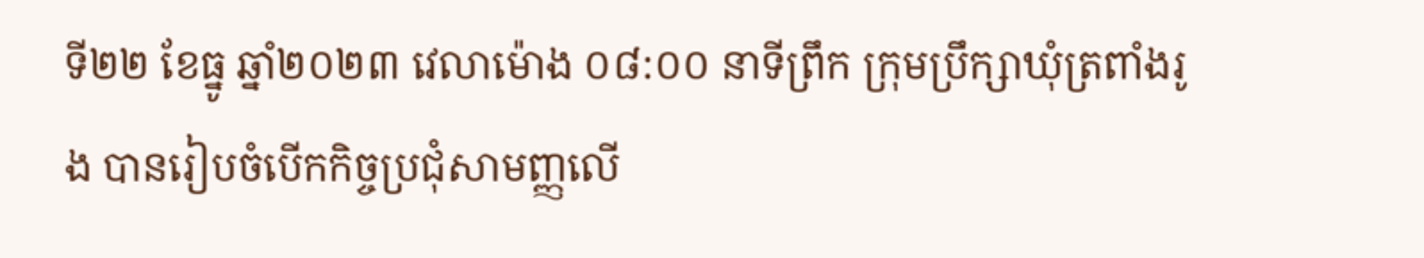ទី២២ ខែធ្នូ ឆ្នាំ២០២៣ វេលាម៉ោង ០៨:០០ នាទីព្រឹក ក្រុមប្រឹក្សាឃុំត្រពាំងរូង បានរៀបចំបើកកិច្ចប្រជុំសាមញ្ញលើ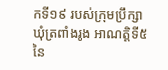កទី១៩ របស់ក្រុមប្រឹក្សាឃុំត្រពាំងរូង អាណត្តិទី៥ នៃ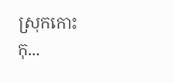ស្រុកកោះកុ...